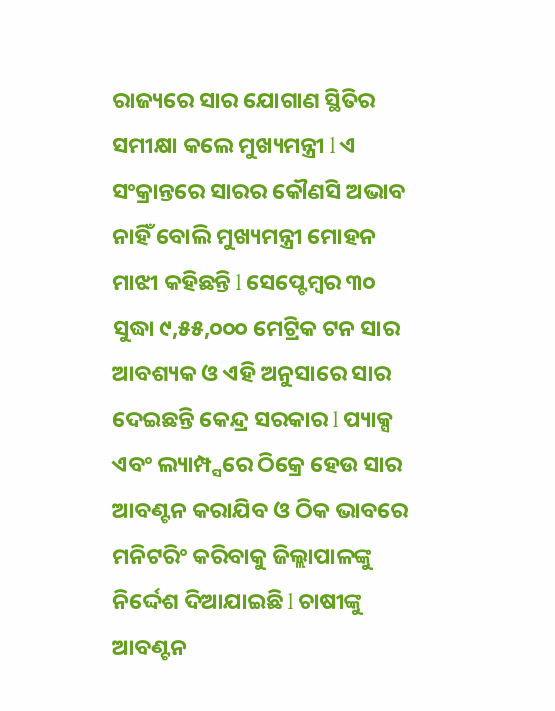ରାଜ୍ୟରେ ସାର ଯୋଗାଣ ସ୍ଥିତିର ସମୀକ୍ଷା କଲେ ମୁଖ୍ୟମନ୍ତ୍ରୀ l ଏ ସଂକ୍ରାନ୍ତରେ ସାରର କୌଣସି ଅଭାବ ନାହିଁ ବୋଲି ମୁଖ୍ୟମନ୍ତ୍ରୀ ମୋହନ ମାଝୀ କହିଛନ୍ତି l ସେପ୍ଟେମ୍ବର ୩୦ ସୁଦ୍ଧା ୯,୫୫,୦୦୦ ମେଟ୍ରିକ ଟନ ସାର ଆବଶ୍ୟକ ଓ ଏହି ଅନୁସାରେ ସାର ଦେଇଛନ୍ତି କେନ୍ଦ୍ର ସରକାର l ପ୍ୟାକ୍ସ ଏବଂ ଲ୍ୟାମ୍ପ୍ସରେ ଠିକ୍ରେ ହେଉ ସାର ଆବଣ୍ଟନ କରାଯିବ ଓ ଠିକ ଭାବରେ ମନିଟରିଂ କରିବାକୁ ଜିଲ୍ଲାପାଳଙ୍କୁ ନିର୍ଦ୍ଦେଶ ଦିଆଯାଇଛି l ଚାଷୀଙ୍କୁ ଆବଣ୍ଟନ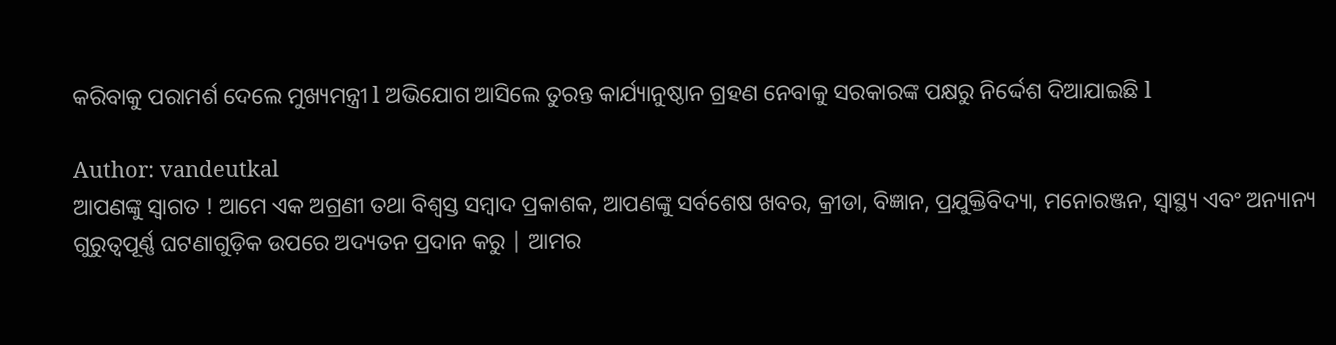କରିବାକୁ ପରାମର୍ଶ ଦେଲେ ମୁଖ୍ୟମନ୍ତ୍ରୀ l ଅଭିଯୋଗ ଆସିଲେ ତୁରନ୍ତ କାର୍ଯ୍ୟାନୁଷ୍ଠାନ ଗ୍ରହଣ ନେବାକୁ ସରକାରଙ୍କ ପକ୍ଷରୁ ନିର୍ଦ୍ଦେଶ ଦିଆଯାଇଛି l

Author: vandeutkal
ଆପଣଙ୍କୁ ସ୍ଵାଗତ ! ଆମେ ଏକ ଅଗ୍ରଣୀ ତଥା ବିଶ୍ୱସ୍ତ ସମ୍ବାଦ ପ୍ରକାଶକ, ଆପଣଙ୍କୁ ସର୍ବଶେଷ ଖବର, କ୍ରୀଡା, ବିଜ୍ଞାନ, ପ୍ରଯୁକ୍ତିବିଦ୍ୟା, ମନୋରଞ୍ଜନ, ସ୍ୱାସ୍ଥ୍ୟ ଏବଂ ଅନ୍ୟାନ୍ୟ ଗୁରୁତ୍ୱପୂର୍ଣ୍ଣ ଘଟଣାଗୁଡ଼ିକ ଉପରେ ଅଦ୍ୟତନ ପ୍ରଦାନ କରୁ | ଆମର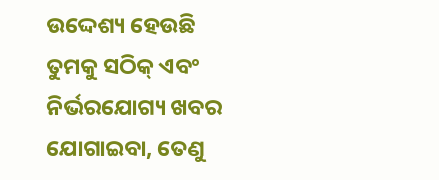ଉଦ୍ଦେଶ୍ୟ ହେଉଛି ତୁମକୁ ସଠିକ୍ ଏବଂ ନିର୍ଭରଯୋଗ୍ୟ ଖବର ଯୋଗାଇବା, ତେଣୁ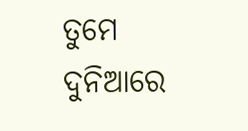ତୁମେ ଦୁନିଆରେ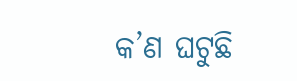କ’ଣ ଘଟୁଛି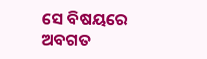ସେ ବିଷୟରେ ଅବଗତ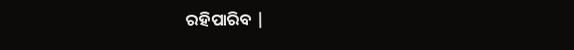ରହିପାରିବ |